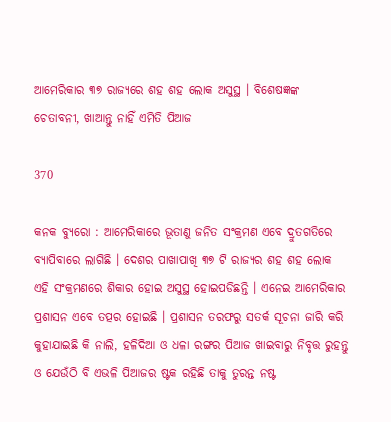ଆମେରିକାର ୩୭ ରାଜ୍ୟରେ ଶହ ଶହ ଲୋକ ଅସୁସ୍ଥ । ବିଶେଷଜ୍ଞଙ୍କ ଚେତାବନୀ, ଖାଆନ୍ତୁ ନାହିଁ ଏମିତି ପିଆଜ

370

କନକ ବ୍ୟୁରୋ : ଆମେରିକାରେ ଭୂତାଣୁ ଜନିତ ସଂକ୍ରମଣ ଏବେ ଦ୍ରୁତଗତିରେ ବ୍ୟାପିବାରେ ଲାଗିଛି । ଦେଶର ପାଖାପାଖି ୩୭ ଟି ରାଜ୍ୟର ଶହ ଶହ ଲୋକ ଏହି ସଂକ୍ରମଣରେ ଶିକାର ହୋଇ ଅସୁସ୍ଥ ହୋଇପଡିଛନ୍ତି । ଏନେଇ ଆମେରିକାର ପ୍ରଶାସନ ଏବେ ତତ୍ପର ହୋଇଛି । ପ୍ରଶାସନ ତରଫରୁ ସତର୍କ ସୂଚନା ଜାରି କରି କୁହାଯାଇଛି କି ନାଲି, ହଳିଦିଆ ଓ ଧଳା ରଙ୍ଗର ପିଆଜ ଖାଇବାରୁ ନିବୃତ୍ତ ରୁହନ୍ତୁ ଓ ଯେଉଁଠି ବି ଏଭଳି ପିଆଜର ଷ୍ଟକ ରହିଛି ତାକୁ ତୁରନ୍ତ ନଷ୍ଟ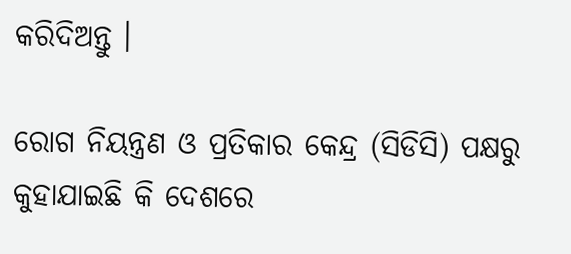କରିଦିଅନ୍ତୁ ।

ରୋଗ ନିୟନ୍ତ୍ରଣ ଓ ପ୍ରତିକାର କେନ୍ଦ୍ର (ସିଡିସି) ପକ୍ଷରୁ କୁହାଯାଇଛି କି ଦେଶରେ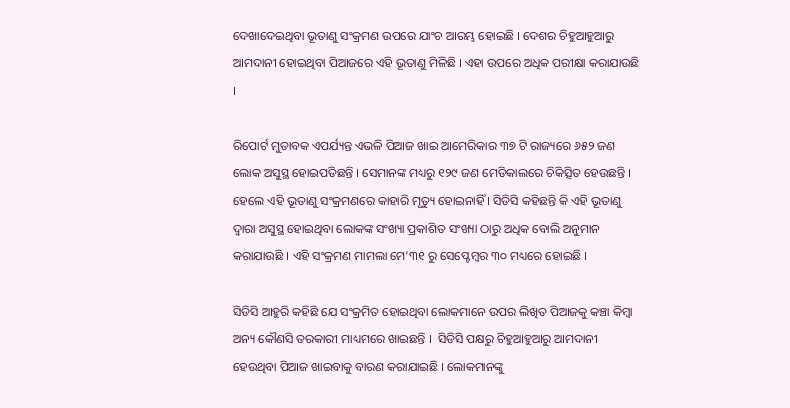ଦେଖାଦେଇଥିବା ଭୂତାଣୁ ସଂକ୍ରମଣ ଉପରେ ଯାଂଚ ଆରମ୍ଭ ହୋଇଛି । ଦେଶର ଚିହୁଆହୁଆରୁ ଆମଦାନୀ ହୋଇଥିବା ପିଆଜରେ ଏହି ଭୂତାଣୁ ମିଳିଛି । ଏହା ଉପରେ ଅଧିକ ପରୀକ୍ଷା କରାଯାଉଛି ।

ରିପୋର୍ଟ ମୁତାବକ ଏପର୍ଯ୍ୟନ୍ତ ଏଭଳି ପିଆଜ ଖାଇ ଆମେରିକାର ୩୭ ଟି ରାଜ୍ୟରେ ୬୫୨ ଜଣ ଲୋକ ଅସୁସ୍ଥ ହୋଇପଡିଛନ୍ତି । ସେମାନଙ୍କ ମଧ୍ୟରୁ ୧୨୯ ଜଣ ମେଡିକାଲରେ ଚିକିତ୍ସିତ ହେଉଛନ୍ତି । ହେଲେ ଏହି ଭୂତାଣୁ ସଂକ୍ରମଣରେ କାହାରି ମୃତ୍ୟୁ ହୋଇନାହିଁ । ସିଡିସି କହିଛନ୍ତି କି ଏହି ଭୂତାଣୁ ଦ୍ୱାରା ଅସୁସ୍ଥ ହୋଇଥିବା ଲୋକଙ୍କ ସଂଖ୍ୟା ପ୍ରକାଶିତ ସଂଖ୍ୟା ଠାରୁ ଅଧିକ ବୋଲି ଅନୁମାନ କରାଯାଉଛି । ଏହି ସଂକ୍ରମଣ ମାମଲା ମେ’୩୧ ରୁ ସେପ୍ଟେମ୍ବର ୩୦ ମଧ୍ୟରେ ହୋଇଛି ।

ସିଡିସି ଆହୁରି କହିଛି ଯେ ସଂକ୍ରମିତ ହୋଇଥିବା ଲୋକମାନେ ଉପର ଲିଖିତ ପିଆଜକୁ କଞ୍ଚା କିମ୍ବା ଅନ୍ୟ କୌଣସି ତରକାରୀ ମାଧ୍ୟମରେ ଖାଇଛନ୍ତି ।  ସିଡିସି ପକ୍ଷରୁ ଚିହୁଆହୁଆରୁ ଆମଦାନୀ ହେଉଥିବା ପିଆଜ ଖାଇବାକୁ ବାରଣ କରାଯାଇଛି । ଲୋକମାନଙ୍କୁ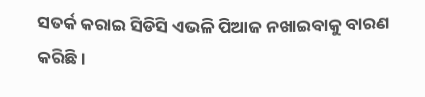ସତର୍କ କରାଇ ସିଡିସି ଏଭଳି ପିଆଜ ନଖାଇବାକୁ ବାରଣ କରିଛି ।